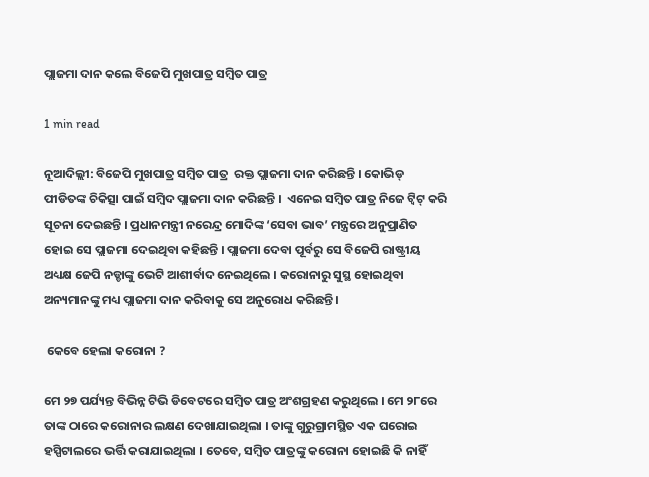ପ୍ଲାଜମା ଦାନ କଲେ ବିଜେପି ମୁଖପାତ୍ର ସମ୍ବିତ ପାତ୍ର

1 min read

ନୂଆଦିଲ୍ଲୀ: ବିଜେପି ମୁଖପାତ୍ର ସମ୍ବିତ ପାତ୍ର  ରକ୍ତ ପ୍ଲାଜମା ଦାନ କରିଛନ୍ତି । କୋଭିଡ୍ ପୀଡିତଙ୍କ ଚିକିତ୍ସା ପାଇଁ ସମ୍ବିଦ ପ୍ଲାଜମା ଦାନ କରିଛନ୍ତି ।  ଏନେଇ ସମ୍ବିତ ପାତ୍ର ନିଜେ ଟ୍ୱିଟ୍ କରି ସୂଚନା ଦେଇଛନ୍ତି । ପ୍ରଧାନମନ୍ତ୍ରୀ ନରେନ୍ଦ୍ର ମୋଦିଙ୍କ ‘ସେବା ଭାବ’ ମନ୍ତ୍ରରେ ଅନୁପ୍ରାଣିତ ହୋଇ ସେ ପ୍ଲାଜମା ଦେଇଥିବା କହିଛନ୍ତି । ପ୍ଲାଜମା ଦେବା ପୂର୍ବରୁ ସେ ବିଜେପି ରାଷ୍ଟ୍ରୀୟ ଅଧ୍ୟକ୍ଷ ଜେପି ନଡ୍ଡାଙ୍କୁ ଭେଟି ଆଶୀର୍ବାଦ ନେଇଥିଲେ । କରୋନାରୁ ସୁସ୍ଥ ହୋଇଥିବା ଅନ୍ୟମାନଙ୍କୁ ମଧ୍ୟ ପ୍ଲାଜମା ଦାନ କରିବାକୁ ସେ ଅନୁରୋଧ କରିଛନ୍ତି ।

 କେବେ ହେଲା କରୋନା ?

ମେ ୨୭ ପର୍ଯ୍ୟନ୍ତ ବିଭିନ୍ନ ଟିଭି ଡିବେଟରେ ସମ୍ବିତ ପାତ୍ର ଅଂଶଗ୍ରହଣ କରୁଥିଲେ । ମେ ୨୮ରେ ତାଙ୍କ ଠାରେ କରୋନାର ଲକ୍ଷଣ ଦେଖାଯାଇଥିଲା । ତାଙ୍କୁ ଗୁରୁଗ୍ରାମସ୍ଥିତ ଏକ ଘରୋଇ ହସ୍ପିଟାଲରେ ଭର୍ତ୍ତି କରାଯାଇଥିଲା । ତେବେ, ସମ୍ବିତ ପାତ୍ରଙ୍କୁ କରୋନା ହୋଇଛି କି ନାହିଁ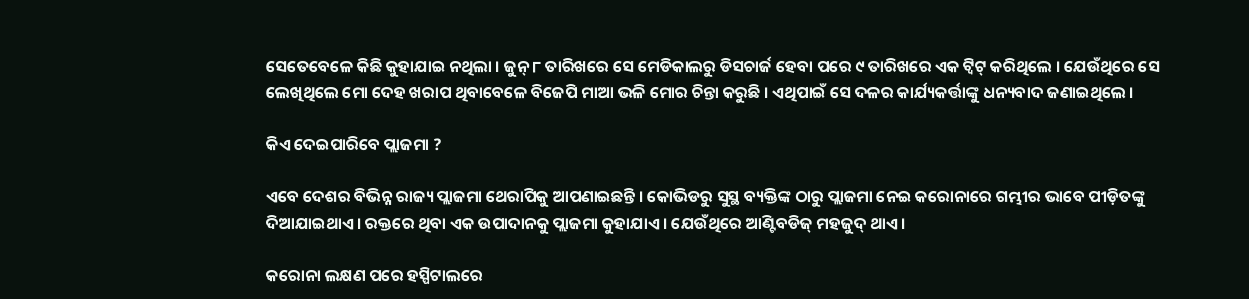ସେତେବେଳେ କିଛି କୁହାଯାଇ ନଥିଲା । ଜୁନ୍ ୮ ତାରିଖରେ ସେ ମେଡିକାଲରୁ ଡିସଚାର୍ଜ ହେବା ପରେ ୯ ତାରିଖରେ ଏକ ଟ୍ୱିଟ୍ କରିଥିଲେ । ଯେଉଁଥିରେ ସେ ଲେଖିଥିଲେ ମୋ ଦେହ ଖରାପ ଥିବାବେଳେ ବିଜେପି ମାଆ ଭଳି ମୋର ଚିନ୍ତା କରୁଛି । ଏଥିପାଇଁ ସେ ଦଳର କାର୍ଯ୍ୟକର୍ତ୍ତାଙ୍କୁ ଧନ୍ୟବାଦ ଜଣାଇଥିଲେ ।

କିଏ ଦେଇପାରିବେ ପ୍ଲାଜମା ?

ଏବେ ଦେଶର ବିଭିନ୍ନ ରାଜ୍ୟ ପ୍ଲାଜମା ଥେରାପିକୁ ଆପଣାଇଛନ୍ତି । କୋଭିଡରୁ ସୁସ୍ଥ ବ୍ୟକ୍ତିଙ୍କ ଠାରୁ ପ୍ଲାଜମା ନେଇ କରୋନାରେ ଗମ୍ଭୀର ଭାବେ ପୀଡ଼ିତଙ୍କୁ ଦିଆଯାଇଥାଏ । ରକ୍ତରେ ଥିବା ଏକ ଉପାଦାନକୁ ପ୍ଲାଜମା କୁହାଯାଏ । ଯେଉଁଥିରେ ଆଣ୍ଟିବଡିଜ୍ ମହଜୁଦ୍ ଥାଏ ।

କରୋନା ଲକ୍ଷଣ ପରେ ହସ୍ପିଟାଲରେ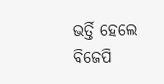ଭର୍ତ୍ତି ହେଲେ ବିଜେପି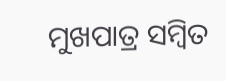ମୁଖପାତ୍ର ସମ୍ବିତ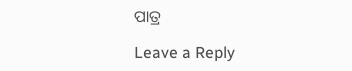ପାତ୍ର

Leave a Reply